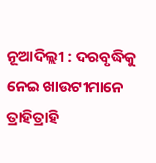ନୂଆଦିଲ୍ଲୀ : ଦରବୃଦ୍ଧିକୁ ନେଇ ଖାଉଟୀମାନେ ତ୍ରାହିତ୍ରାହି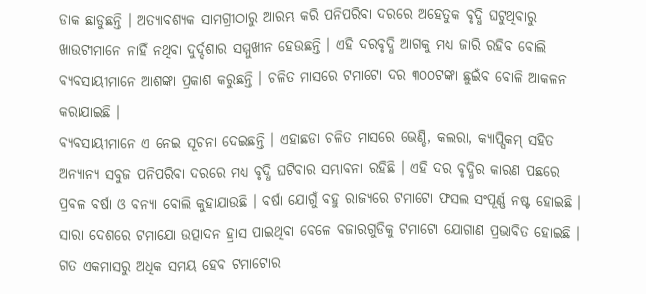ଡାକ ଛାଡୁଛନ୍ତି । ଅତ୍ୟାବଶ୍ୟକ ସାମଗ୍ରୀଠାରୁ ଆରମ୍ଭ କରି ପନିପରିବା ଦରରେ ଅହେତୁକ ବୃଦ୍ଧି ଘଟୁଥିବାରୁ ଖାଉଟୀମାନେ ନାହିଁ ନଥିବା ଦୁର୍ଦ୍ଦଶାର ସମ୍ମୁଖୀନ ହେଉଛନ୍ତି । ଏହି ଦରବୃଦ୍ଧି ଆଗକୁ ମଧ୍ୟ ଜାରି ରହିବ ବୋଲି ବ୍ୟବସାୟୀମାନେ ଆଶଙ୍କା ପ୍ରକାଶ କରୁଛନ୍ତି । ଚଳିତ ମାସରେ ଟମାଟୋ ଦର ୩୦୦ଟଙ୍କା ଛୁଇଁବ ବୋଳି ଆକଳନ କରାଯାଇଛି ।
ବ୍ୟବସାୟୀମାନେ ଏ ନେଇ ସୂଚନା ଦେଇଛନ୍ତି । ଏହାଛଡା ଚଳିତ ମାସରେ ଭେଣ୍ଡି, କଲରା, କ୍ୟାପ୍ସିକମ୍ ସହିତ ଅନ୍ୟାନ୍ୟ ସବୁଜ ପନିପରିବା ଦରରେ ମଧ୍ୟ ବୃଦ୍ଧି ଘଟିବାର ସମ୍ଭାବନା ରହିଛି । ଏହି ଦର ବୃଦ୍ଧିର କାରଣ ପଛରେ ପ୍ରବଳ ବର୍ଷା ଓ ବନ୍ୟା ବୋଲି କୁହାଯାଉଛି । ବର୍ଷା ଯୋଗୁଁ ବହୁ ରାଜ୍ୟରେ ଟମାଟୋ ଫସଲ ସଂପୂର୍ଣ୍ଣ ନଷ୍ଟ ହୋଇଛି । ସାରା ଦେଶରେ ଟମାଯୋ ଉତ୍ପାଦନ ହ୍ରାସ ପାଇଥିବା ବେଳେ ବଜାରଗୁଡିକୁ ଟମାଟୋ ଯୋଗାଣ ପ୍ରଭାବିତ ହୋଇଛି ।
ଗତ ଏକମାସରୁ ଅଧିକ ସମୟ ହେବ ଟମାଟୋର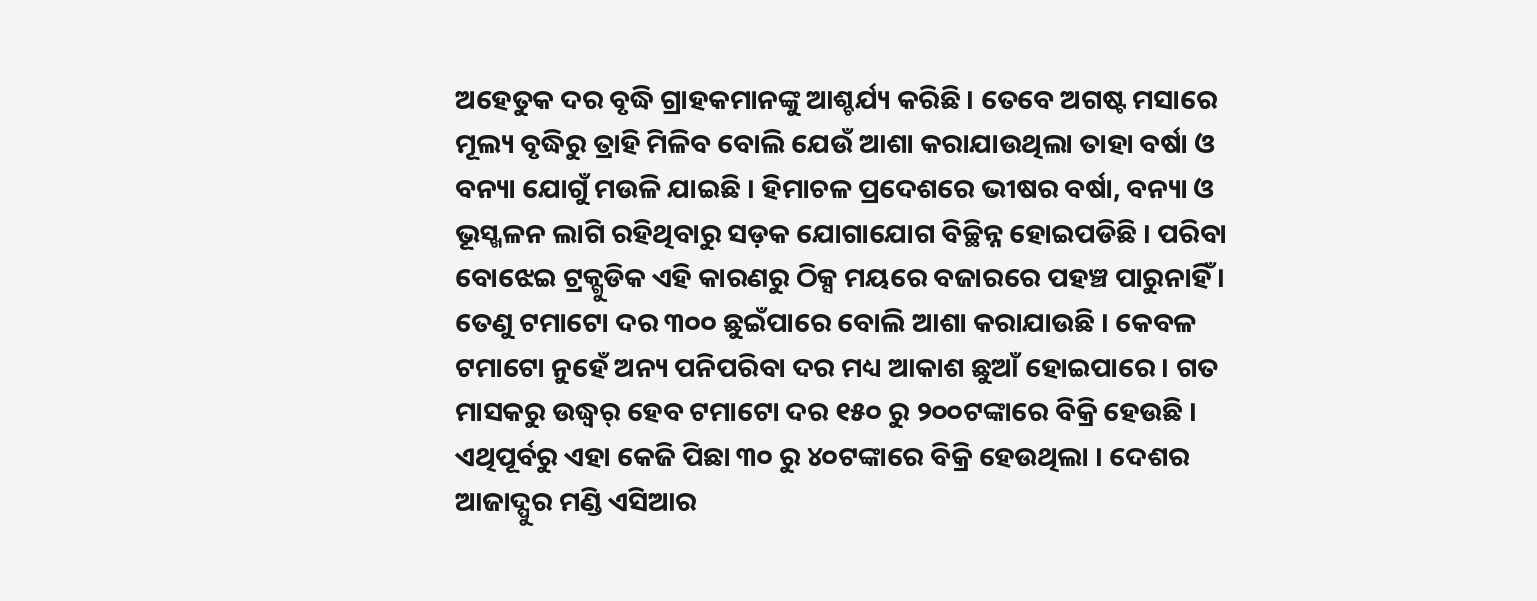ଅହେତୁକ ଦର ବୃଦ୍ଧି ଗ୍ରାହକମାନଙ୍କୁ ଆଶ୍ଚର୍ଯ୍ୟ କରିଛି । ତେବେ ଅଗଷ୍ଟ ମସାରେ ମୂଲ୍ୟ ବୃଦ୍ଧିରୁ ତ୍ରାହି ମିଳିବ ବୋଲି ଯେଉଁ ଆଶା କରାଯାଉଥିଲା ତାହା ବର୍ଷା ଓ ବନ୍ୟା ଯୋଗୁଁ ମଉଳି ଯାଇଛି । ହିମାଚଳ ପ୍ରଦେଶରେ ଭୀଷର ବର୍ଷା, ବନ୍ୟା ଓ ଭୂସ୍ଖଳନ ଲାଗି ରହିଥିବାରୁ ସଡ଼କ ଯୋଗାଯୋଗ ବିଚ୍ଛିନ୍ନ ହୋଇପଡିଛି । ପରିବା ବୋଝେଇ ଟ୍ରକ୍ଗୁଡିକ ଏହି କାରଣରୁ ଠିକ୍ସ ମୟରେ ବଜାରରେ ପହଞ୍ଚ ପାରୁନାହିଁ । ତେଣୁ ଟମାଟୋ ଦର ୩୦୦ ଛୁଇଁପାରେ ବୋଲି ଆଶା କରାଯାଉଛି । କେବଳ ଟମାଟୋ ନୁହେଁ ଅନ୍ୟ ପନିପରିବା ଦର ମଧ୍ୟ ଆକାଶ ଛୁଆଁ ହୋଇପାରେ । ଗତ ମାସକରୁ ଉଦ୍ଧ୍ୱର୍ ହେବ ଟମାଟୋ ଦର ୧୫୦ ରୁ ୨୦୦ଟଙ୍କାରେ ବିକ୍ରି ହେଉଛି ।
ଏଥିପୂର୍ବରୁ ଏହା କେଜି ପିଛା ୩୦ ରୁ ୪୦ଟଙ୍କାରେ ବିକ୍ରି ହେଉଥିଲା । ଦେଶର ଆଜାଦ୍ପୁର ମଣ୍ଡି ଏସିଆର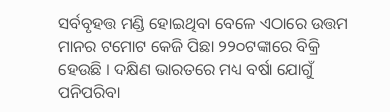ସର୍ବବୃହତ୍ତ ମଣ୍ଡି ହୋଇଥିବା ବେଳେ ଏଠାରେ ଉତ୍ତମ ମାନର ଟମୋଟ କେଜି ପିଛା ୨୨୦ଟଙ୍କାରେ ବିକ୍ରି ହେଉଛି । ଦକ୍ଷିଣ ଭାରତରେ ମଧ୍ୟ ବର୍ଷା ଯୋଗୁଁ ପନିପରିବା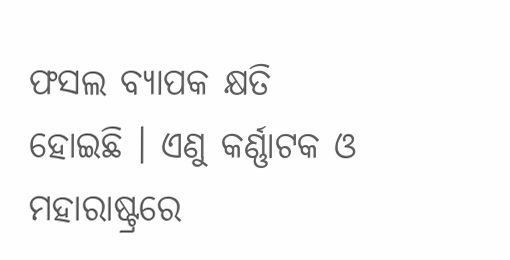ଫସଲ ବ୍ୟାପକ କ୍ଷତି ହୋଇଛି । ଏଣୁ କର୍ଣ୍ଣାଟକ ଓ ମହାରାଷ୍ଟ୍ରରେ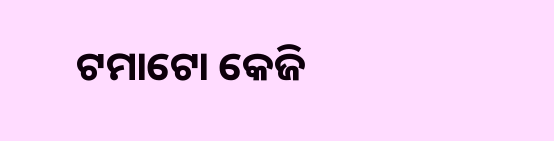ଟମାଟୋ କେଜି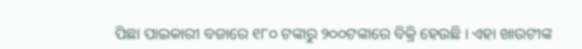ପିଛା ପାଇକାରୀ ବଜାରେ ୧୮୦ ଟଙ୍କାରୁ ୨୦୦ଟଙ୍କାରେ ବିକ୍ରି ହେଉଛି । ଏହା ଖାଉଟୀଙ୍କ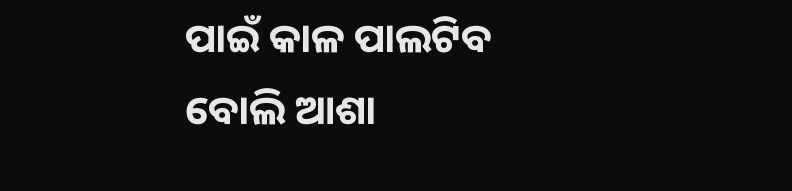ପାଇଁ କାଳ ପାଲଟିବ ବୋଲି ଆଶା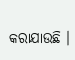କରାଯାଉଛି ।